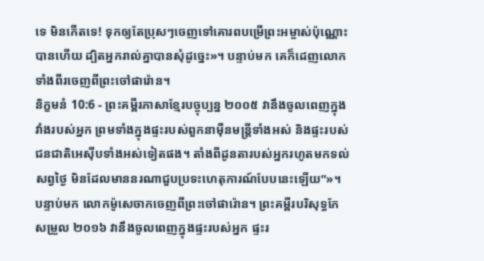ទេ មិនកើតទេ! ទុកឲ្យតែប្រុសៗចេញទៅគោរពបម្រើព្រះអម្ចាស់ប៉ុណ្ណោះបានហើយ ដ្បិតអ្នករាល់គ្នាបានសុំដូច្នេះ»។ បន្ទាប់មក គេក៏ដេញលោកទាំងពីរចេញពីព្រះចៅផារ៉ោន។
និក្ខមនំ 10:6 - ព្រះគម្ពីរភាសាខ្មែរបច្ចុប្បន្ន ២០០៥ វានឹងចូលពេញក្នុងវាំងរបស់អ្នក ព្រមទាំងក្នុងផ្ទះរបស់ពួកនាម៉ឺនមន្ត្រីទាំងអស់ និងផ្ទះរបស់ជនជាតិអេស៊ីបទាំងអស់ទៀតផង។ តាំងពីដូនតារបស់អ្នករហូតមកទល់សព្វថ្ងៃ មិនដែលមាននរណាជួបប្រទះហេតុការណ៍បែបនេះឡើយ”»។ បន្ទាប់មក លោកម៉ូសេចាកចេញពីព្រះចៅផារ៉ោន។ ព្រះគម្ពីរបរិសុទ្ធកែសម្រួល ២០១៦ វានឹងចូលពេញក្នុងផ្ទះរបស់អ្នក ផ្ទះរ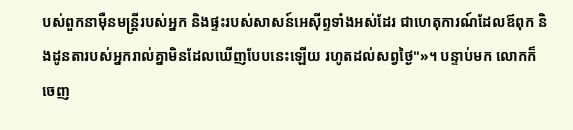បស់ពួកនាម៉ឺនមន្ត្រីរបស់អ្នក និងផ្ទះរបស់សាសន៍អេស៊ីព្ទទាំងអស់ដែរ ជាហេតុការណ៍ដែលឪពុក និងដូនតារបស់អ្នករាល់គ្នាមិនដែលឃើញបែបនេះឡើយ រហូតដល់សព្វថ្ងៃ"»។ បន្ទាប់មក លោកក៏ចេញ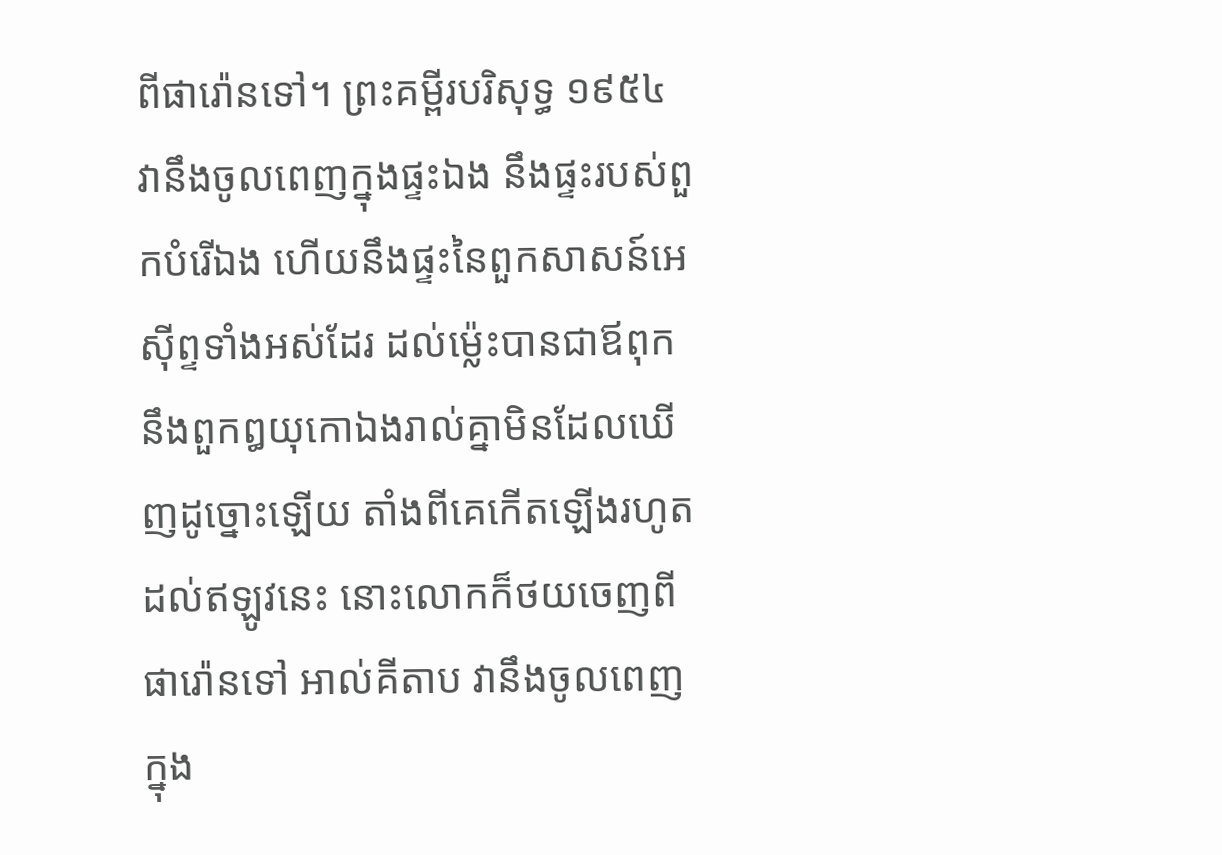ពីផារ៉ោនទៅ។ ព្រះគម្ពីរបរិសុទ្ធ ១៩៥៤ វានឹងចូលពេញក្នុងផ្ទះឯង នឹងផ្ទះរបស់ពួកបំរើឯង ហើយនឹងផ្ទះនៃពួកសាសន៍អេស៊ីព្ទទាំងអស់ដែរ ដល់ម៉្លេះបានជាឪពុក នឹងពួកឰយុកោឯងរាល់គ្នាមិនដែលឃើញដូច្នោះឡើយ តាំងពីគេកើតឡើងរហូតដល់ឥឡូវនេះ នោះលោកក៏ថយចេញពីផារ៉ោនទៅ អាល់គីតាប វានឹងចូលពេញក្នុង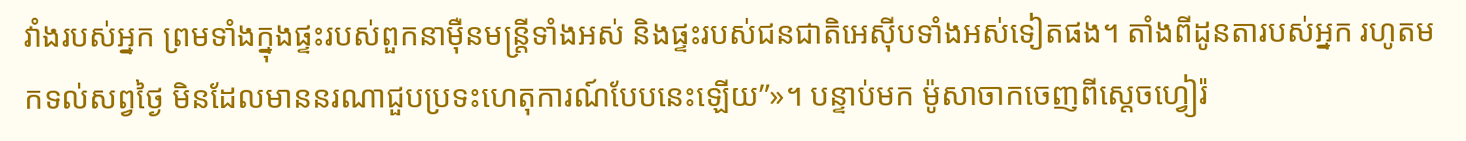វាំងរបស់អ្នក ព្រមទាំងក្នុងផ្ទះរបស់ពួកនាម៉ឺនមន្ត្រីទាំងអស់ និងផ្ទះរបស់ជនជាតិអេស៊ីបទាំងអស់ទៀតផង។ តាំងពីដូនតារបស់អ្នក រហូតមកទល់សព្វថ្ងៃ មិនដែលមាននរណាជួបប្រទះហេតុការណ៍បែបនេះឡើយ”»។ បន្ទាប់មក ម៉ូសាចាកចេញពីស្តេចហ្វៀរ៉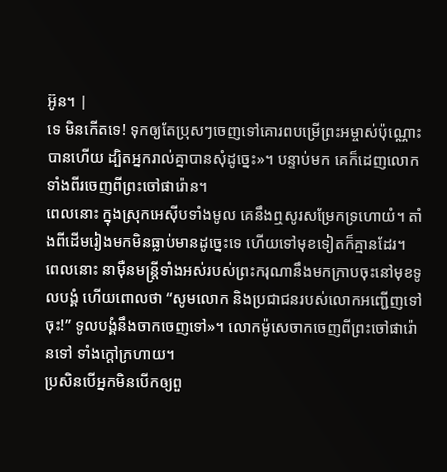អ៊ូន។ |
ទេ មិនកើតទេ! ទុកឲ្យតែប្រុសៗចេញទៅគោរពបម្រើព្រះអម្ចាស់ប៉ុណ្ណោះបានហើយ ដ្បិតអ្នករាល់គ្នាបានសុំដូច្នេះ»។ បន្ទាប់មក គេក៏ដេញលោកទាំងពីរចេញពីព្រះចៅផារ៉ោន។
ពេលនោះ ក្នុងស្រុកអេស៊ីបទាំងមូល គេនឹងឮសូរសម្រែកទ្រហោយំ។ តាំងពីដើមរៀងមកមិនធ្លាប់មានដូច្នេះទេ ហើយទៅមុខទៀតក៏គ្មានដែរ។
ពេលនោះ នាម៉ឺនមន្ត្រីទាំងអស់របស់ព្រះករុណានឹងមកក្រាបចុះនៅមុខទូលបង្គំ ហើយពោលថា “សូមលោក និងប្រជាជនរបស់លោកអញ្ជើញទៅចុះ!” ទូលបង្គំនឹងចាកចេញទៅ»។ លោកម៉ូសេចាកចេញពីព្រះចៅផារ៉ោនទៅ ទាំងក្ដៅក្រហាយ។
ប្រសិនបើអ្នកមិនបើកឲ្យពួ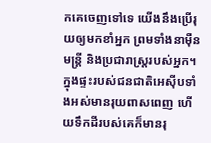កគេចេញទៅទេ យើងនឹងប្រើរុយឲ្យមកខាំអ្នក ព្រមទាំងនាម៉ឺនមន្ត្រី និងប្រជារាស្ត្ររបស់អ្នក។ ក្នុងផ្ទះរបស់ជនជាតិអេស៊ីបទាំងអស់មានរុយពាសពេញ ហើយទឹកដីរបស់គេក៏មានរុ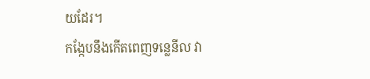យដែរ។
កង្កែបនឹងកើតពេញទន្លេនីល វា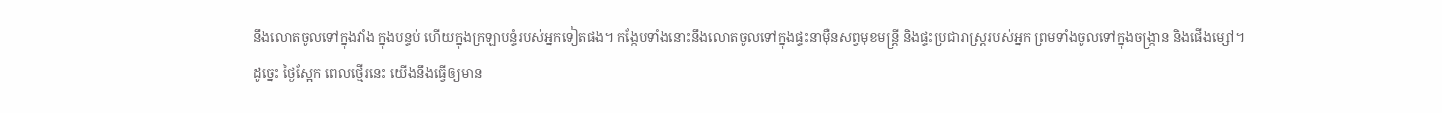នឹងលោតចូលទៅក្នុងវាំង ក្នុងបន្ទប់ ហើយក្នុងក្រឡាបន្ទំរបស់អ្នកទៀតផង។ កង្កែបទាំងនោះនឹងលោតចូលទៅក្នុងផ្ទះនាម៉ឺនសព្វមុខមន្ត្រី និងផ្ទះប្រជារាស្ត្ររបស់អ្នក ព្រមទាំងចូលទៅក្នុងចង្ក្រាន និងផើងម្សៅ។
ដូច្នេះ ថ្ងៃស្អែក ពេលថ្មើរនេះ យើងនឹងធ្វើឲ្យមាន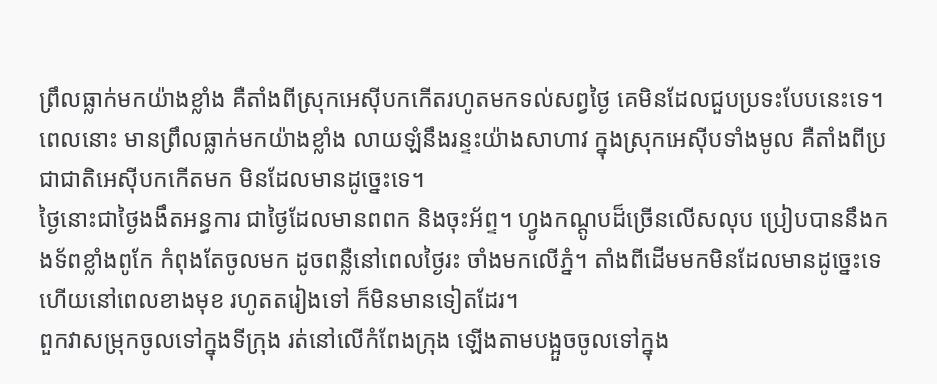ព្រឹលធ្លាក់មកយ៉ាងខ្លាំង គឺតាំងពីស្រុកអេស៊ីបកកើតរហូតមកទល់សព្វថ្ងៃ គេមិនដែលជួបប្រទះបែបនេះទេ។
ពេលនោះ មានព្រឹលធ្លាក់មកយ៉ាងខ្លាំង លាយឡំនឹងរន្ទះយ៉ាងសាហាវ ក្នុងស្រុកអេស៊ីបទាំងមូល គឺតាំងពីប្រជាជាតិអេស៊ីបកកើតមក មិនដែលមានដូច្នេះទេ។
ថ្ងៃនោះជាថ្ងៃងងឹតអន្ធការ ជាថ្ងៃដែលមានពពក និងចុះអ័ព្ទ។ ហ្វូងកណ្ដូបដ៏ច្រើនលើសលុប ប្រៀបបាននឹងកងទ័ពខ្លាំងពូកែ កំពុងតែចូលមក ដូចពន្លឺនៅពេលថ្ងៃរះ ចាំងមកលើភ្នំ។ តាំងពីដើមមកមិនដែលមានដូច្នេះទេ ហើយនៅពេលខាងមុខ រហូតតរៀងទៅ ក៏មិនមានទៀតដែរ។
ពួកវាសម្រុកចូលទៅក្នុងទីក្រុង រត់នៅលើកំពែងក្រុង ឡើងតាមបង្អួចចូលទៅក្នុង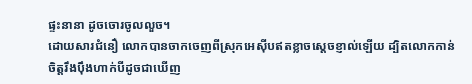ផ្ទះនានា ដូចចោរចូលលួច។
ដោយសារជំនឿ លោកបានចាកចេញពីស្រុកអេស៊ីបឥតខ្លាចស្ដេចខ្ញាល់ឡើយ ដ្បិតលោកកាន់ចិត្តរឹងប៉ឹងហាក់បីដូចជាឃើញ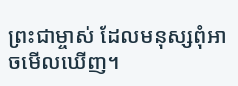ព្រះជាម្ចាស់ ដែលមនុស្សពុំអាចមើលឃើញ។